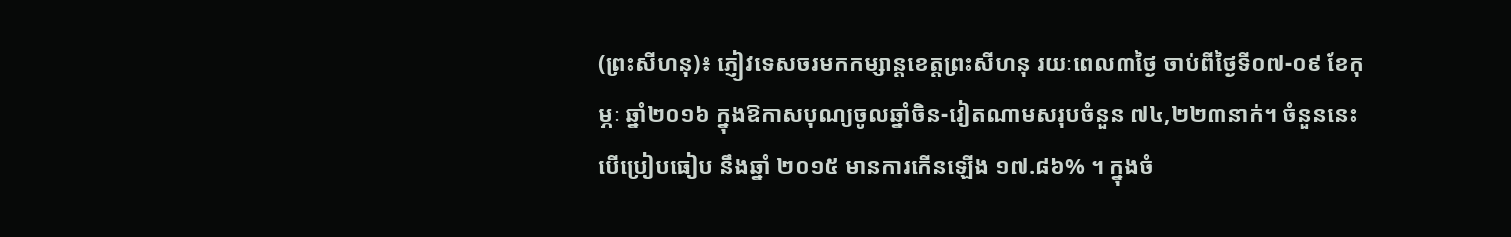(ព្រះសីហនុ)៖ ភ្ញៀវទេសចរមកកម្សាន្តខេត្តព្រះសីហនុ រយៈពេល៣ថ្ងៃ ចាប់ពីថ្ងៃទី០៧-០៩ ខែកុម្ភៈ ឆ្នាំ២០១៦ ក្នុងឱកាសបុណ្យចូលឆ្នាំចិន-វៀតណាមសរុបចំនួន ៧៤,២២៣នាក់។ ចំនួននេះ បើប្រៀបធៀប នឹងឆ្នាំ ២០១៥ មានការកើនឡើង ១៧.៨៦% ។ ក្នុងចំ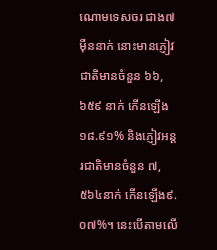ណោមទេសចរ ជាង៧ម៉ឺននាក់ នោះមានភ្ញៀវជាតិមានចំនួន ៦៦,៦៥៩ នាក់ កើនឡើង ១៨.៩១% និងភ្ញៀវអន្តរជាតិមានចំនួន ៧,៥៦៤នាក់ កើនឡើង៩.០៧%។ នេះបើតាមលើ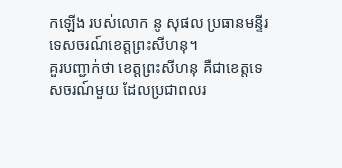កឡើង របស់លោក នូ សុផល ប្រធានមន្ទីរទេសចរណ៍ខេត្តព្រះសីហនុ។
គួរបញ្ជាក់ថា ខេត្តព្រះសីហនុ គឺជាខេត្តទេសចរណ៍មួយ ដែលប្រជាពលរ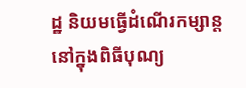ដ្ឋ និយមធ្វើដំណើរកម្សាន្ត នៅក្នុងពិធីបុណ្យ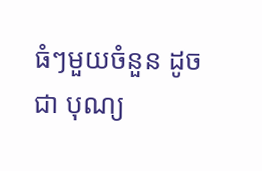ធំៗមួយចំនួន ដូចជា បុណ្យ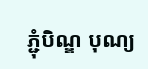ភ្ជុំបិណ្ឌ បុណ្យ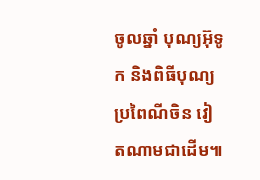ចូលឆ្នាំ បុណ្យអ៊ុទូក និងពិធីបុណ្យប្រពៃណីចិន វៀតណាមជាដើម៕